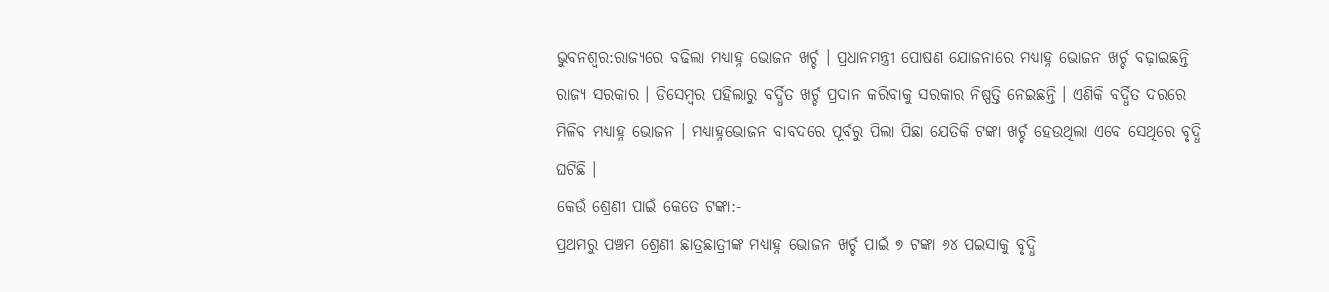ଭୁବନଶ୍ୱର:ରାଜ୍ୟରେ ବଢିଲା ମଧ୍ୟାହ୍ନ ଭୋଜନ ଖର୍ଚ୍ଚ । ପ୍ରଧାନମନ୍ତ୍ରୀ ପୋଷଣ ଯୋଜନାରେ ମଧ୍ୟାହ୍ନ ଭୋଜନ ଖର୍ଚ୍ଚ ବଢ଼ାଇଛନ୍ତି ରାଜ୍ୟ ସରକାର । ଡିସେମ୍ବର ପହିଲାରୁ ବର୍ଦ୍ଧିତ ଖର୍ଚ୍ଚ ପ୍ରଦାନ କରିବାକୁ ସରକାର ନିଷ୍ପତ୍ତି ନେଇଛନ୍ତି । ଏଣିକି ବର୍ଦ୍ଧିତ ଦରରେ ମିଳିବ ମଧ୍ୟାହ୍ନ ଭୋଜନ । ମଧ୍ୟାହ୍ନଭୋଜନ ବାବଦରେ ପୂର୍ବରୁ ପିଲା ପିଛା ଯେତିକି ଟଙ୍କା ଖର୍ଚ୍ଚ ହେଉଥିଲା ଏବେ ସେଥିରେ ବୃଦ୍ଧି ଘଟିଛି ।
କେଉଁ ଶ୍ରେଣୀ ପାଇଁ କେତେ ଟଙ୍କା:-
ପ୍ରଥମରୁ ପଞ୍ଚମ ଶ୍ରେଣୀ ଛାତ୍ରଛାତ୍ରୀଙ୍କ ମଧ୍ୟାହ୍ନ ଭୋଜନ ଖର୍ଚ୍ଚ ପାଇଁ ୭ ଟଙ୍କା ୬୪ ପଇସାକୁ ବୃଦ୍ଧି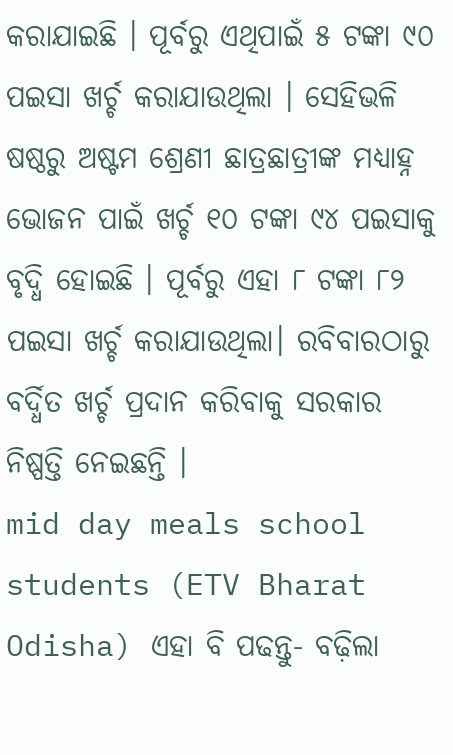କରାଯାଇଛି । ପୂର୍ବରୁ ଏଥିପାଇଁ ୫ ଟଙ୍କା ୯୦ ପଇସା ଖର୍ଚ୍ଚ କରାଯାଉଥିଲା । ସେହିଭଳି ଷଷ୍ଠରୁ ଅଷ୍ଟମ ଶ୍ରେଣୀ ଛାତ୍ରଛାତ୍ରୀଙ୍କ ମଧ୍ୟାହ୍ନ ଭୋଜନ ପାଇଁ ଖର୍ଚ୍ଚ ୧୦ ଟଙ୍କା ୯୪ ପଇସାକୁ ବୃଦ୍ଧି ହୋଇଛି । ପୂର୍ବରୁ ଏହା ୮ ଟଙ୍କା ୮୨ ପଇସା ଖର୍ଚ୍ଚ କରାଯାଉଥିଲା। ରବିବାରଠାରୁ ବର୍ଦ୍ଧିତ ଖର୍ଚ୍ଚ ପ୍ରଦାନ କରିବାକୁ ସରକାର ନିଷ୍ପତ୍ତି ନେଇଛନ୍ତି ।
mid day meals school students (ETV Bharat Odisha) ଏହା ବି ପଢନ୍ତୁ- ବଢ଼ିଲା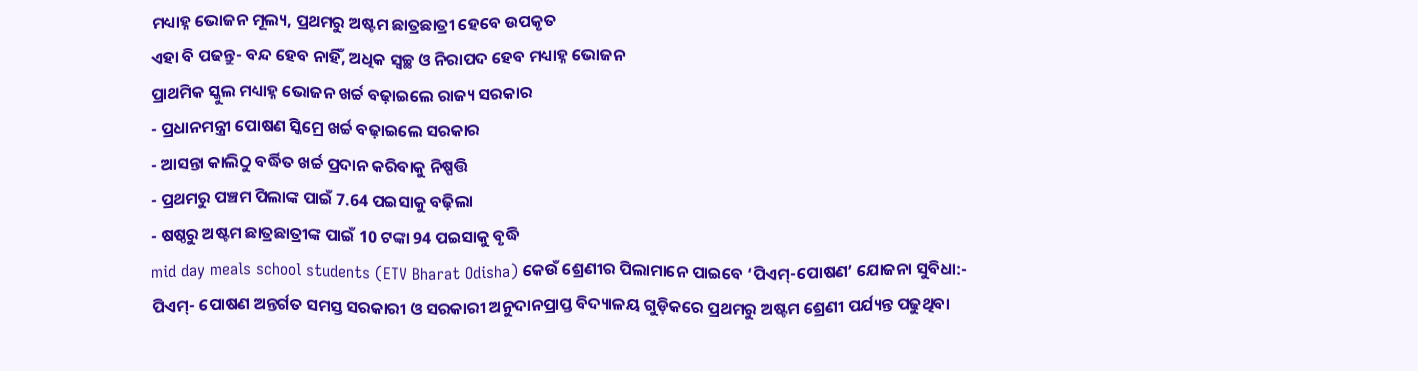ମଧ୍ୟାହ୍ନ ଭୋଜନ ମୂଲ୍ୟ, ପ୍ରଥମରୁ ଅଷ୍ଟମ ଛାତ୍ରଛାତ୍ରୀ ହେବେ ଉପକୃତ
ଏହା ବି ପଢନ୍ତୁ- ବନ୍ଦ ହେବ ନାହିଁ, ଅଧିକ ସ୍ବଚ୍ଛ ଓ ନିରାପଦ ହେବ ମଧ୍ୟାହ୍ନ ଭୋଜନ
ପ୍ରାଥମିକ ସ୍କୁଲ ମଧ୍ୟାହ୍ନ ଭୋଜନ ଖର୍ଚ୍ଚ ବଢ଼ାଇଲେ ରାଜ୍ୟ ସରକାର
- ପ୍ରଧାନମନ୍ତ୍ରୀ ପୋଷଣ ସ୍କିମ୍ରେ ଖର୍ଚ୍ଚ ବଢ଼ାଇଲେ ସରକାର
- ଆସନ୍ତା କାଲିଠୁ ବର୍ଦ୍ଧିତ ଖର୍ଚ୍ଚ ପ୍ରଦାନ କରିବାକୁ ନିଷ୍ପତ୍ତି
- ପ୍ରଥମରୁ ପଞ୍ଚମ ପିଲାଙ୍କ ପାଇଁ 7.64 ପଇସାକୁ ବଢ଼ିଲା
- ଷଷ୍ଠରୁ ଅଷ୍ଟମ ଛାତ୍ରଛାତ୍ରୀଙ୍କ ପାଇଁ 10 ଟଙ୍କା 94 ପଇସାକୁ ବୃଦ୍ଧି
mid day meals school students (ETV Bharat Odisha) କେଉଁ ଶ୍ରେଣୀର ପିଲାମାନେ ପାଇବେ ‘ପିଏମ୍-ପୋଷଣ’ ଯୋଜନା ସୁବିଧା:-
ପିଏମ୍- ପୋଷଣ ଅନ୍ତର୍ଗତ ସମସ୍ତ ସରକାରୀ ଓ ସରକାରୀ ଅନୁଦାନପ୍ରାପ୍ତ ବିଦ୍ୟାଳୟ ଗୁଡ଼ିକରେ ପ୍ରଥମରୁ ଅଷ୍ଟମ ଶ୍ରେଣୀ ପର୍ଯ୍ୟନ୍ତ ପଢୁଥିବା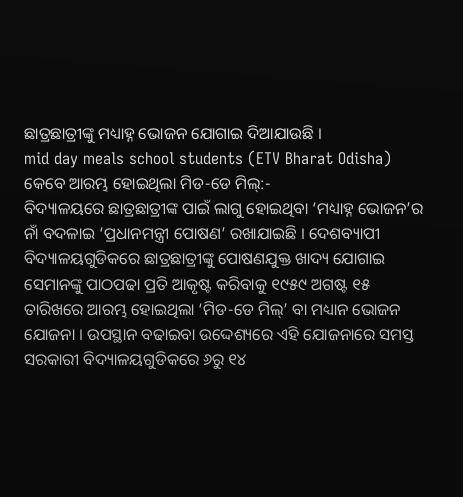ଛାତ୍ରଛାତ୍ରୀଙ୍କୁ ମଧ୍ୟାହ୍ନ ଭୋଜନ ଯୋଗାଇ ଦିଆଯାଉଛି ।
mid day meals school students (ETV Bharat Odisha)
କେବେ ଆରମ୍ଭ ହୋଇଥିଲା ମିଡ-ଡେ ମିଲ୍:-
ବିଦ୍ୟାଳୟରେ ଛାତ୍ରଛାତ୍ରୀଙ୍କ ପାଇଁ ଲାଗୁ ହୋଇଥିବା ‘ମଧ୍ୟାହ୍ନ ଭୋଜନ’ର ନାଁ ବଦଳାଇ ‘ପ୍ରଧାନମନ୍ତ୍ରୀ ପୋଷଣ’ ରଖାଯାଇଛି । ଦେଶବ୍ୟାପୀ ବିଦ୍ୟାଳୟଗୁଡିକରେ ଛାତ୍ରଛାତ୍ରୀଙ୍କୁ ପୋଷଣଯୁକ୍ତ ଖାଦ୍ୟ ଯୋଗାଇ ସେମାନଙ୍କୁ ପାଠପଢା ପ୍ରତି ଆକୃଷ୍ଟ କରିବାକୁ ୧୯୫୯ ଅଗଷ୍ଟ ୧୫ ତାରିଖରେ ଆରମ୍ଭ ହୋଇଥିଲା ‘ମିଡ-ଡେ ମିଲ୍’ ବା ମଧ୍ୟାନ ଭୋଜନ ଯୋଜନା । ଉପସ୍ଥାନ ବଢାଇବା ଉଦ୍ଦେଶ୍ୟରେ ଏହି ଯୋଜନାରେ ସମସ୍ତ ସରକାରୀ ବିଦ୍ୟାଳୟଗୁଡିକରେ ୬ରୁ ୧୪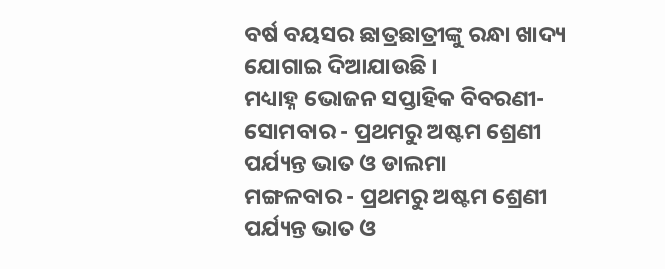ବର୍ଷ ବୟସର ଛାତ୍ରଛାତ୍ରୀଙ୍କୁ ରନ୍ଧା ଖାଦ୍ୟ ଯୋଗାଇ ଦିଆଯାଉଛି ।
ମଧ୍ୟାହ୍ନ ଭୋଜନ ସପ୍ତାହିକ ବିବରଣୀ-
ସୋମବାର - ପ୍ରଥମରୁ ଅଷ୍ଟମ ଶ୍ରେଣୀ ପର୍ଯ୍ୟନ୍ତ ଭାତ ଓ ଡାଲମା
ମଙ୍ଗଳବାର - ପ୍ରଥମରୁ ଅଷ୍ଟମ ଶ୍ରେଣୀ ପର୍ଯ୍ୟନ୍ତ ଭାତ ଓ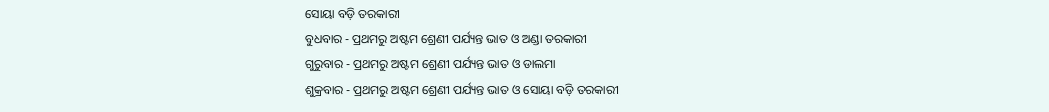ସୋୟା ବଡ଼ି ତରକାରୀ
ବୁଧବାର - ପ୍ରଥମରୁ ଅଷ୍ଟମ ଶ୍ରେଣୀ ପର୍ଯ୍ୟନ୍ତ ଭାତ ଓ ଅଣ୍ଡା ତରକାରୀ
ଗୁରୁବାର - ପ୍ରଥମରୁ ଅଷ୍ଟମ ଶ୍ରେଣୀ ପର୍ଯ୍ୟନ୍ତ ଭାତ ଓ ଡାଲମା
ଶୁକ୍ରବାର - ପ୍ରଥମରୁ ଅଷ୍ଟମ ଶ୍ରେଣୀ ପର୍ଯ୍ୟନ୍ତ ଭାତ ଓ ସୋୟା ବଡ଼ି ତରକାରୀ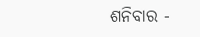ଶନିବାର -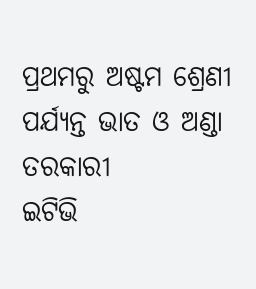ପ୍ରଥମରୁ ଅଷ୍ଟମ ଶ୍ରେଣୀ ପର୍ଯ୍ୟନ୍ତ ଭାତ ଓ ଅଣ୍ଡା ତରକାରୀ
ଇଟିଭି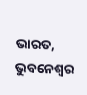ଭାରତ, ଭୁବନେଶ୍ୱର